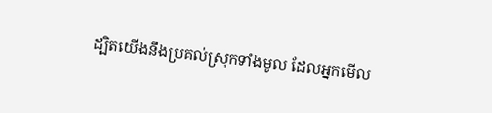ដ្បិតយើងនឹងប្រគល់ស្រុកទាំងមូល ដែលអ្នកមើល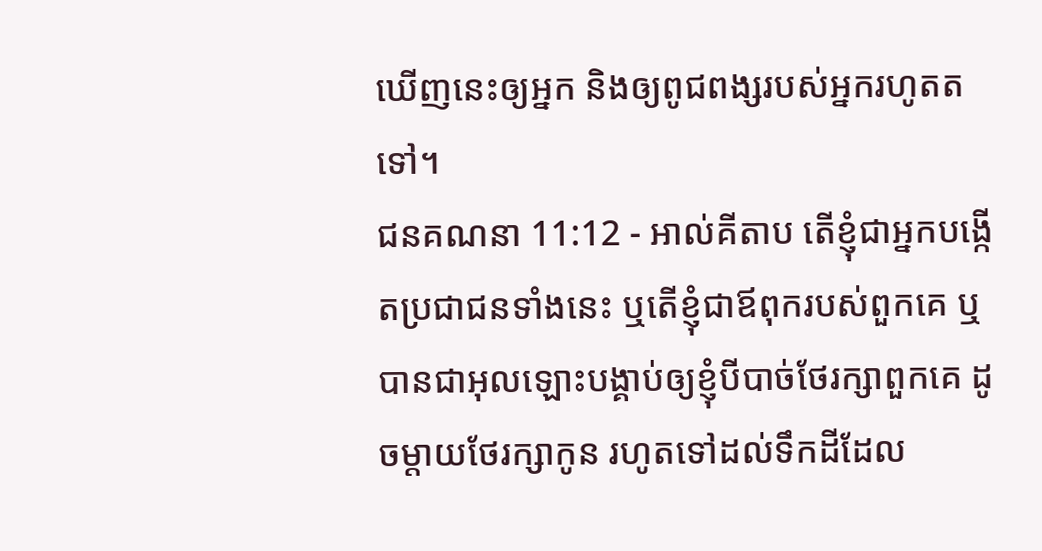ឃើញនេះឲ្យអ្នក និងឲ្យពូជពង្សរបស់អ្នករហូតតទៅ។
ជនគណនា 11:12 - អាល់គីតាប តើខ្ញុំជាអ្នកបង្កើតប្រជាជនទាំងនេះ ឬតើខ្ញុំជាឪពុករបស់ពួកគេ ឬបានជាអុលឡោះបង្គាប់ឲ្យខ្ញុំបីបាច់ថែរក្សាពួកគេ ដូចម្តាយថែរក្សាកូន រហូតទៅដល់ទឹកដីដែល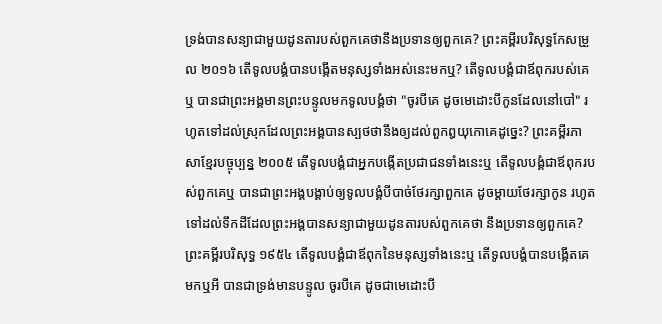ទ្រង់បានសន្យាជាមួយដូនតារបស់ពួកគេថានឹងប្រទានឲ្យពួកគេ? ព្រះគម្ពីរបរិសុទ្ធកែសម្រួល ២០១៦ តើទូលបង្គំបានបង្កើតមនុស្សទាំងអស់នេះមកឬ? តើទូលបង្គំជាឪពុករបស់គេឬ បានជាព្រះអង្គមានព្រះបន្ទូលមកទូលបង្គំថា "ចូរបីគេ ដូចមេដោះបីកូនដែលនៅបៅ" រហូតទៅដល់ស្រុកដែលព្រះអង្គបានស្បថថានឹងឲ្យដល់ពួកឰយុកោគេដូច្នេះ? ព្រះគម្ពីរភាសាខ្មែរបច្ចុប្បន្ន ២០០៥ តើទូលបង្គំជាអ្នកបង្កើតប្រជាជនទាំងនេះឬ តើទូលបង្គំជាឪពុករបស់ពួកគេឬ បានជាព្រះអង្គបង្គាប់ឲ្យទូលបង្គំបីបាច់ថែរក្សាពួកគេ ដូចម្ដាយថែរក្សាកូន រហូតទៅដល់ទឹកដីដែលព្រះអង្គបានសន្យាជាមួយដូនតារបស់ពួកគេថា នឹងប្រទានឲ្យពួកគេ? ព្រះគម្ពីរបរិសុទ្ធ ១៩៥៤ តើទូលបង្គំជាឪពុកនៃមនុស្សទាំងនេះឬ តើទូលបង្គំបានបង្កើតគេមកឬអី បានជាទ្រង់មានបន្ទូល ចូរបីគេ ដូចជាមេដោះបី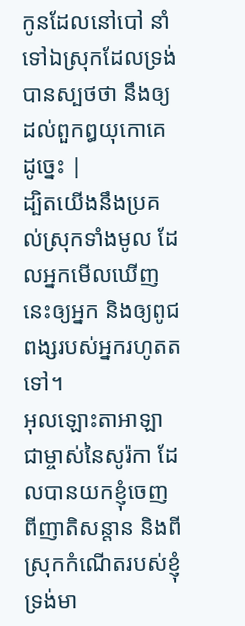កូនដែលនៅបៅ នាំទៅឯស្រុកដែលទ្រង់បានស្បថថា នឹងឲ្យដល់ពួកឰយុកោគេដូច្នេះ |
ដ្បិតយើងនឹងប្រគល់ស្រុកទាំងមូល ដែលអ្នកមើលឃើញនេះឲ្យអ្នក និងឲ្យពូជពង្សរបស់អ្នករហូតតទៅ។
អុលឡោះតាអាឡា ជាម្ចាស់នៃសូរ៉កា ដែលបានយកខ្ញុំចេញពីញាតិសន្តាន និងពីស្រុកកំណើតរបស់ខ្ញុំ ទ្រង់មា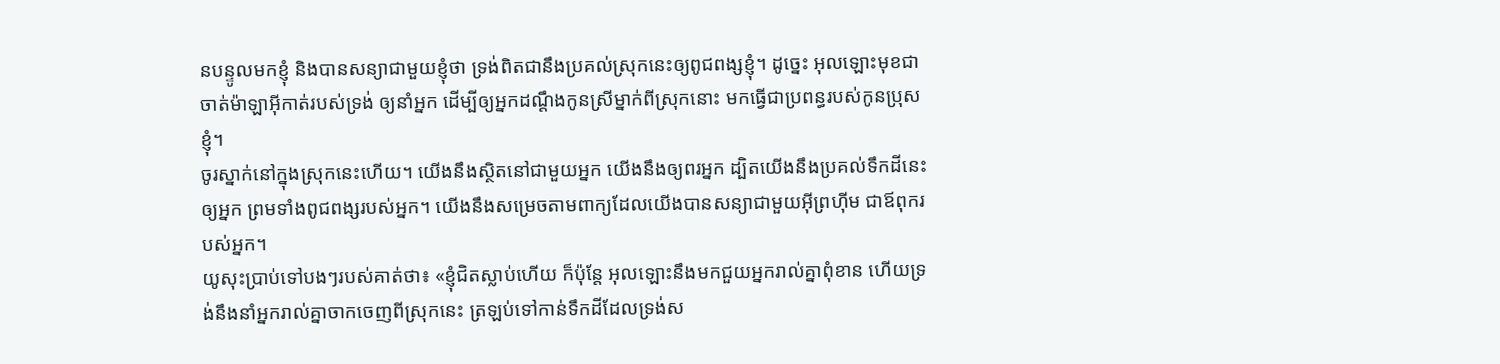នបន្ទូលមកខ្ញុំ និងបានសន្យាជាមួយខ្ញុំថា ទ្រង់ពិតជានឹងប្រគល់ស្រុកនេះឲ្យពូជពង្សខ្ញុំ។ ដូច្នេះ អុលឡោះមុខជាចាត់ម៉ាឡាអ៊ីកាត់របស់ទ្រង់ ឲ្យនាំអ្នក ដើម្បីឲ្យអ្នកដណ្តឹងកូនស្រីម្នាក់ពីស្រុកនោះ មកធ្វើជាប្រពន្ធរបស់កូនប្រុសខ្ញុំ។
ចូរស្នាក់នៅក្នុងស្រុកនេះហើយ។ យើងនឹងស្ថិតនៅជាមួយអ្នក យើងនឹងឲ្យពរអ្នក ដ្បិតយើងនឹងប្រគល់ទឹកដីនេះឲ្យអ្នក ព្រមទាំងពូជពង្សរបស់អ្នក។ យើងនឹងសម្រេចតាមពាក្យដែលយើងបានសន្យាជាមួយអ៊ីព្រហ៊ីម ជាឪពុករបស់អ្នក។
យូសុះប្រាប់ទៅបងៗរបស់គាត់ថា៖ «ខ្ញុំជិតស្លាប់ហើយ ក៏ប៉ុន្តែ អុលឡោះនឹងមកជួយអ្នករាល់គ្នាពុំខាន ហើយទ្រង់នឹងនាំអ្នករាល់គ្នាចាកចេញពីស្រុកនេះ ត្រឡប់ទៅកាន់ទឹកដីដែលទ្រង់ស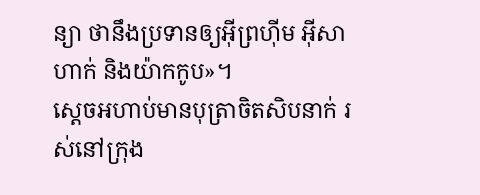ន្យា ថានឹងប្រទានឲ្យអ៊ីព្រហ៊ីម អ៊ីសាហាក់ និងយ៉ាកកូប»។
ស្តេចអហាប់មានបុត្រាចិតសិបនាក់ រស់នៅក្រុង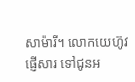សាម៉ារី។ លោកយេហ៊ូវផ្ញើសារ ទៅជូនអ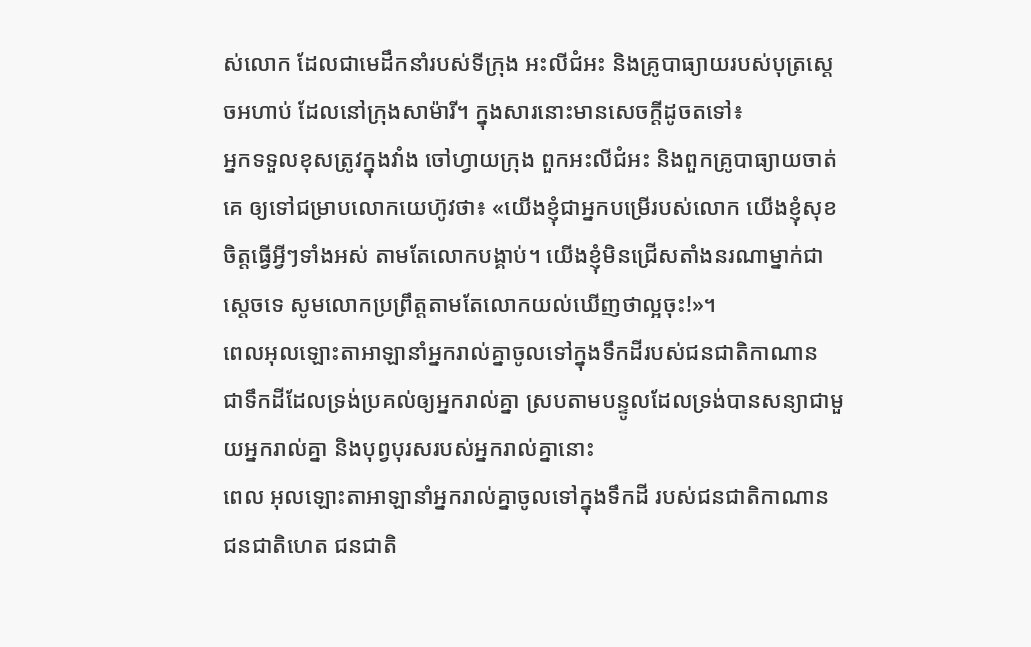ស់លោក ដែលជាមេដឹកនាំរបស់ទីក្រុង អះលីជំអះ និងគ្រូបាធ្យាយរបស់បុត្រស្តេចអហាប់ ដែលនៅក្រុងសាម៉ារី។ ក្នុងសារនោះមានសេចក្តីដូចតទៅ៖
អ្នកទទួលខុសត្រូវក្នុងវាំង ចៅហ្វាយក្រុង ពួកអះលីជំអះ និងពួកគ្រូបាធ្យាយចាត់គេ ឲ្យទៅជម្រាបលោកយេហ៊ូវថា៖ «យើងខ្ញុំជាអ្នកបម្រើរបស់លោក យើងខ្ញុំសុខចិត្តធ្វើអ្វីៗទាំងអស់ តាមតែលោកបង្គាប់។ យើងខ្ញុំមិនជ្រើសតាំងនរណាម្នាក់ជាស្តេចទេ សូមលោកប្រព្រឹត្តតាមតែលោកយល់ឃើញថាល្អចុះ!»។
ពេលអុលឡោះតាអាឡានាំអ្នករាល់គ្នាចូលទៅក្នុងទឹកដីរបស់ជនជាតិកាណាន ជាទឹកដីដែលទ្រង់ប្រគល់ឲ្យអ្នករាល់គ្នា ស្របតាមបន្ទូលដែលទ្រង់បានសន្យាជាមួយអ្នករាល់គ្នា និងបុព្វបុរសរបស់អ្នករាល់គ្នានោះ
ពេល អុលឡោះតាអាឡានាំអ្នករាល់គ្នាចូលទៅក្នុងទឹកដី របស់ជនជាតិកាណាន ជនជាតិហេត ជនជាតិ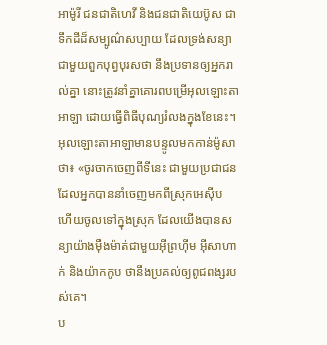អាម៉ូរី ជនជាតិហេវី និងជនជាតិយេប៊ូស ជាទឹកដីដ៏សម្បូណ៌សប្បាយ ដែលទ្រង់សន្យាជាមួយពួកបុព្វបុរសថា នឹងប្រទានឲ្យអ្នករាល់គ្នា នោះត្រូវនាំគ្នាគោរពបម្រើអុលឡោះតាអាឡា ដោយធ្វើពិធីបុណ្យរំលងក្នុងខែនេះ។
អុលឡោះតាអាឡាមានបន្ទូលមកកាន់ម៉ូសាថា៖ «ចូរចាកចេញពីទីនេះ ជាមួយប្រជាជនដែលអ្នកបាននាំចេញមកពីស្រុកអេស៊ីប ហើយចូលទៅក្នុងស្រុក ដែលយើងបានសន្យាយ៉ាងម៉ឺងម៉ាត់ជាមួយអ៊ីព្រហ៊ីម អ៊ីសាហាក់ និងយ៉ាកកូប ថានឹងប្រគល់ឲ្យពូជពង្សរបស់គេ។
ប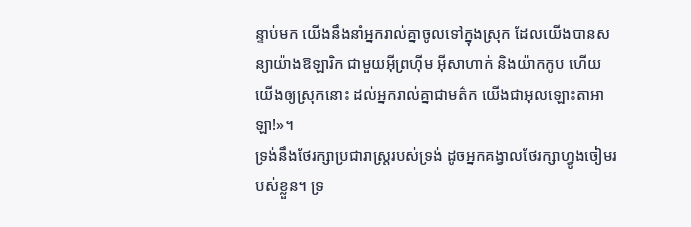ន្ទាប់មក យើងនឹងនាំអ្នករាល់គ្នាចូលទៅក្នុងស្រុក ដែលយើងបានសន្យាយ៉ាងឱឡារិក ជាមួយអ៊ីព្រហ៊ីម អ៊ីសាហាក់ និងយ៉ាកកូប ហើយយើងឲ្យស្រុកនោះ ដល់អ្នករាល់គ្នាជាមត៌ក យើងជាអុលឡោះតាអាឡា!»។
ទ្រង់នឹងថែរក្សាប្រជារាស្ត្ររបស់ទ្រង់ ដូចអ្នកគង្វាលថែរក្សាហ្វូងចៀមរបស់ខ្លួន។ ទ្រ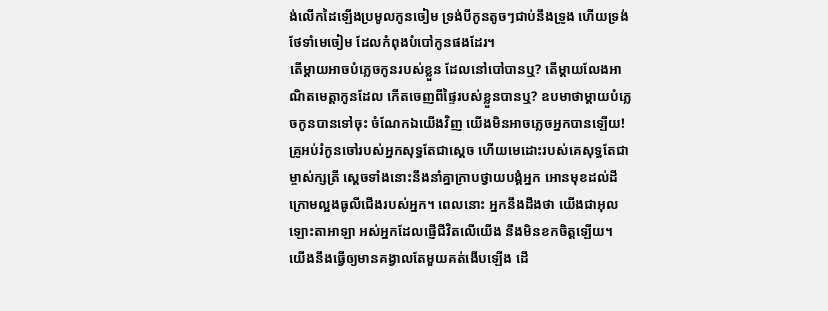ង់លើកដៃឡើងប្រមូលកូនចៀម ទ្រង់បីកូនតូចៗជាប់នឹងទ្រូង ហើយទ្រង់ថែទាំមេចៀម ដែលកំពុងបំបៅកូនផងដែរ។
តើម្ដាយអាចបំភ្លេចកូនរបស់ខ្លួន ដែលនៅបៅបានឬ? តើម្ដាយលែងអាណិតមេត្តាកូនដែល កើតចេញពីផ្ទៃរបស់ខ្លួនបានឬ? ឧបមាថាម្ដាយបំភ្លេចកូនបានទៅចុះ ចំណែកឯយើងវិញ យើងមិនអាចភ្លេចអ្នកបានឡើយ!
គ្រូអប់រំកូនចៅរបស់អ្នកសុទ្ធតែជាស្ដេច ហើយមេដោះរបស់គេសុទ្ធតែជាម្ចាស់ក្សត្រី ស្ដេចទាំងនោះនឹងនាំគ្នាក្រាបថ្វាយបង្គំអ្នក អោនមុខដល់ដី ក្រោមល្អងធូលីជើងរបស់អ្នក។ ពេលនោះ អ្នកនឹងដឹងថា យើងជាអុលឡោះតាអាឡា អស់អ្នកដែលផ្ញើជីវិតលើយើង នឹងមិនខកចិត្តឡើយ។
យើងនឹងធ្វើឲ្យមានគង្វាលតែមួយគត់ងើបឡើង ដើ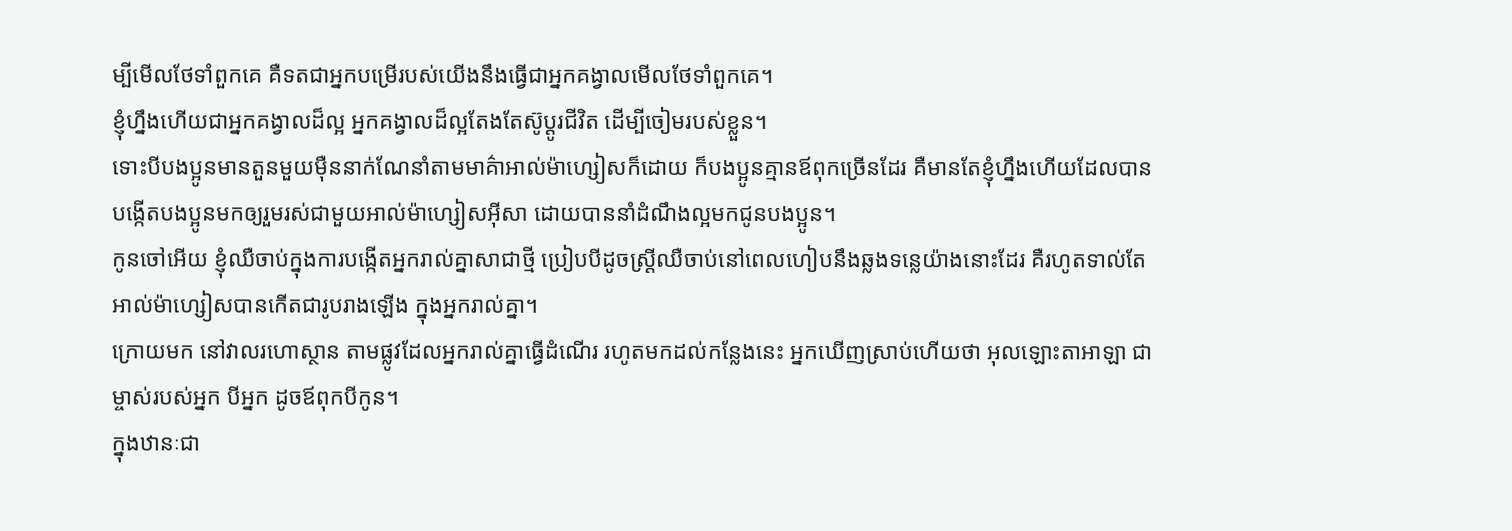ម្បីមើលថែទាំពួកគេ គឺទតជាអ្នកបម្រើរបស់យើងនឹងធ្វើជាអ្នកគង្វាលមើលថែទាំពួកគេ។
ខ្ញុំហ្នឹងហើយជាអ្នកគង្វាលដ៏ល្អ អ្នកគង្វាលដ៏ល្អតែងតែស៊ូប្ដូរជីវិត ដើម្បីចៀមរបស់ខ្លួន។
ទោះបីបងប្អូនមានតួនមួយម៉ឺននាក់ណែនាំតាមមាគ៌ាអាល់ម៉ាហ្សៀសក៏ដោយ ក៏បងប្អូនគ្មានឪពុកច្រើនដែរ គឺមានតែខ្ញុំហ្នឹងហើយដែលបានបង្កើតបងប្អូនមកឲ្យរួមរស់ជាមួយអាល់ម៉ាហ្សៀសអ៊ីសា ដោយបាននាំដំណឹងល្អមកជូនបងប្អូន។
កូនចៅអើយ ខ្ញុំឈឺចាប់ក្នុងការបង្កើតអ្នករាល់គ្នាសាជាថ្មី ប្រៀបបីដូចស្ដ្រីឈឺចាប់នៅពេលហៀបនឹងឆ្លងទន្លេយ៉ាងនោះដែរ គឺរហូតទាល់តែអាល់ម៉ាហ្សៀសបានកើតជារូបរាងឡើង ក្នុងអ្នករាល់គ្នា។
ក្រោយមក នៅវាលរហោស្ថាន តាមផ្លូវដែលអ្នករាល់គ្នាធ្វើដំណើរ រហូតមកដល់កន្លែងនេះ អ្នកឃើញស្រាប់ហើយថា អុលឡោះតាអាឡា ជាម្ចាស់របស់អ្នក បីអ្នក ដូចឪពុកបីកូន។
ក្នុងឋានៈជា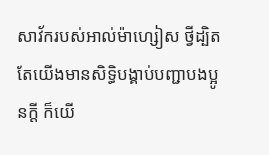សាវ័ករបស់អាល់ម៉ាហ្សៀស ថ្វីដ្បិតតែយើងមានសិទ្ធិបង្គាប់បញ្ជាបងប្អូនក្ដី ក៏យើ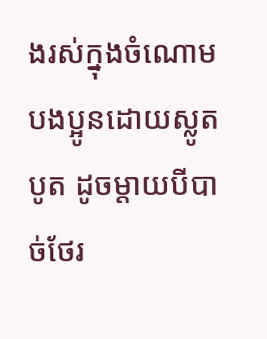ងរស់ក្នុងចំណោមបងប្អូនដោយស្លូតបូត ដូចម្តាយបីបាច់ថែរ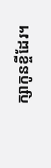ក្សាកូនខ្ចីដែរ។